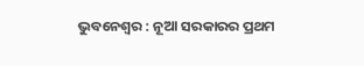ଭୁବନେଶ୍ୱର : ନୂଆ ସରକାରର ପ୍ରଥମ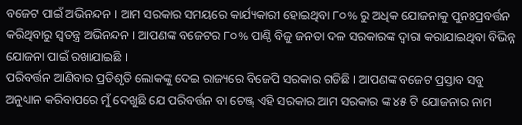ବଜେଟ ପାଇଁ ଅଭିନନ୍ଦନ । ଆମ ସରକାର ସମୟରେ କାର୍ଯ୍ୟକାରୀ ହୋଇଥିବା ୮୦% ରୁ ଅଧିକ ଯୋଜନାକୁ ପୁନଃପ୍ରବର୍ତ୍ତନ କରିଥିବାରୁ ସ୍ୱତନ୍ତ୍ର ଅଭିନନ୍ଦନ । ଆପଣଙ୍କ ବଜେଟର ୮୦% ପାଣ୍ଠି ବିଜୁ ଜନତା ଦଳ ସରକାରଙ୍କ ଦ୍ୱାରା କରାଯାଇଥିବା ବିଭିନ୍ନ ଯୋଜନା ପାଇଁ ରଖାଯାଇଛି ।
ପରିବର୍ତ୍ତନ ଆଣିବାର ପ୍ରତିଶୃତି ଲୋକଙ୍କୁ ଦେଇ ରାଜ୍ୟରେ ବିଜେପି ସରକାର ଗଡିଛି । ଆପଣଙ୍କ ବଜେଟ ପ୍ରସ୍ତାବ ସବୁ ଅନୁଧ୍ୟାନ କରିବାପରେ ମୁଁ ଦେଖୁଛି ଯେ ପରିବର୍ତ୍ତନ ବା ଚେଞ୍ଜ୍ ଏହି ସରକାର ଆମ ସରକାର ଙ୍କ ୪୫ ଟି ଯୋଜନାର ନାମ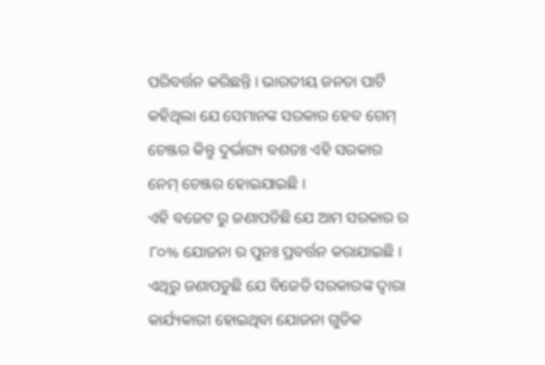ପରିବର୍ତ୍ତନ କରିଛନ୍ତି । ଭାରତୀୟ ଜନତା ପାର୍ଟି କହିଥିଲା ଯେ ସେମାନଙ୍କ ସରକାର ହେବ ଗେମ୍ ଚେଞ୍ଜର କିନ୍ତୁ ଦୁର୍ଭାଗ୍ୟ ବଶତଃ ଏହି ସରକାର ନେମ୍ ଚେଞ୍ଜର ହୋଇଯାଇଛି ।
ଏହି ବଜେଟ ରୁ ଜଣାପଡିଛି ଯେ ଆମ ସରକାର ର ୮୦% ଯୋଜନା ର ପୁନଃ ପ୍ରବର୍ତ୍ତନ କରାଯାଇଛି । ଏଥିରୁ ଜଣାପଡୁଛି ଯେ ବିଜେଡି ସରକାରଙ୍କ ଦ୍ୱାରା କାର୍ଯ୍ୟକାରୀ ହୋଇଥିବା ଯୋଜନା ଗୁଡିକ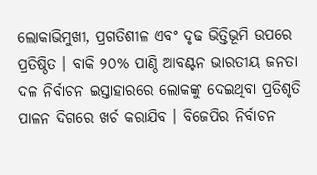ଲୋକାଭିମୁଖୀ, ପ୍ରଗତିଶୀଳ ଏବଂ ଦୃଢ ଭିତ୍ତିଭୂମି ଉପରେ ପ୍ରତିଷ୍ଠିତ । ବାକି ୨୦% ପାଣ୍ଠି ଆବଣ୍ଟନ ଭାରତୀୟ ଜନତା ଦଳ ନିର୍ବାଚନ ଇସ୍ତାହାରରେ ଲୋକଙ୍କୁ ଦେଇଥିବା ପ୍ରତିଶୃତି ପାଳନ ଦିଗରେ ଖର୍ଚ କରାଯିବ । ବିଜେପିର ନିର୍ବାଚନ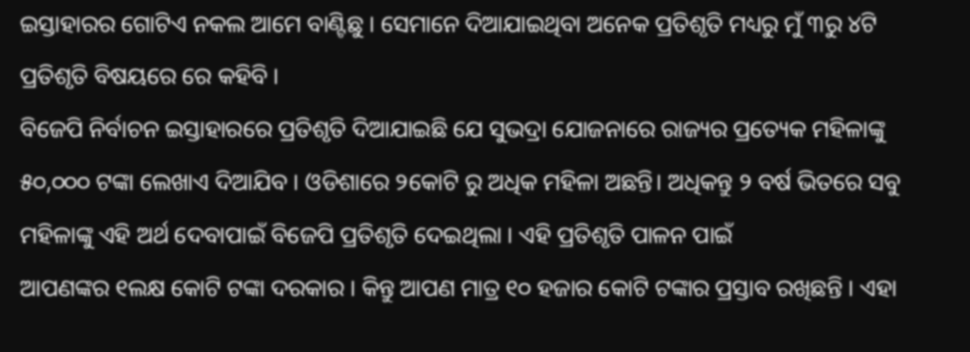ଇସ୍ତାହାରର ଗୋଟିଏ ନକଲ ଆମେ ବାଣ୍ଟିଛୁ । ସେମାନେ ଦିଆଯାଇଥିବା ଅନେକ ପ୍ରତିଶୃତି ମଧ୍ୟରୁ ମୁଁ ୩ରୁ ୪ଟି ପ୍ରତିଶୃତି ବିଷୟରେ ରେ କହିବି ।
ବିଜେପି ନିର୍ବାଚନ ଇସ୍ତାହାରରେ ପ୍ରତିଶୃତି ଦିଆଯାଇଛି ଯେ ସୁଭଦ୍ରା ଯୋଜନାରେ ରାଜ୍ୟର ପ୍ରତ୍ୟେକ ମହିଳାଙ୍କୁ ୫୦,୦୦୦ ଟଙ୍କା ଲେଖାଏ ଦିଆଯିବ । ଓଡିଶାରେ ୨କୋଟି ରୁ ଅଧିକ ମହିଳା ଅଛନ୍ତି। ଅଧିକନ୍ତୁ ୨ ବର୍ଷ ଭିତରେ ସବୁ ମହିଳାଙ୍କୁ ଏହି ଅର୍ଥ ଦେବାପାଇଁ ବିଜେପି ପ୍ରତିଶୃତି ଦେଇଥିଲା । ଏହି ପ୍ରତିଶୃତି ପାଳନ ପାଇଁ
ଆପଣଙ୍କର ୧ଲକ୍ଷ କୋଟି ଟଙ୍କା ଦରକାର । କିନ୍ତୁ ଆପଣ ମାତ୍ର ୧୦ ହଜାର କୋଟି ଟଙ୍କାର ପ୍ରସ୍ତାବ ରଖିଛନ୍ତି । ଏହା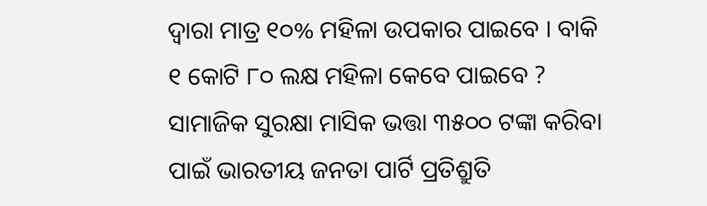ଦ୍ୱାରା ମାତ୍ର ୧୦% ମହିଳା ଉପକାର ପାଇବେ । ବାକି ୧ କୋଟି ୮୦ ଲକ୍ଷ ମହିଳା କେବେ ପାଇବେ ?
ସାମାଜିକ ସୁରକ୍ଷା ମାସିକ ଭତ୍ତା ୩୫୦୦ ଟଙ୍କା କରିବା ପାଇଁ ଭାରତୀୟ ଜନତା ପାର୍ଟି ପ୍ରତିଶ୍ରୁତି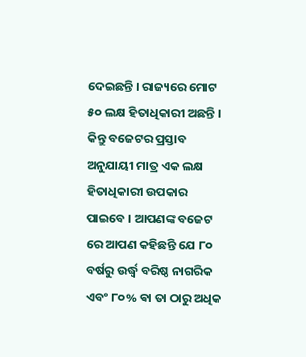ଦେଇଛନ୍ତି । ରାଜ୍ୟରେ ମୋଟ ୫୦ ଲକ୍ଷ ହିତାଧିକାରୀ ଅଛନ୍ତି । କିନ୍ତୁ ବଜେଟର ପ୍ରସ୍ତାବ ଅନୁଯାୟୀ ମାତ୍ର ଏକ ଲକ୍ଷ ହିତାଧିକାରୀ ଉପକାର ପାଇବେ । ଆପଣଙ୍କ ବଜେଟ ରେ ଆପଣ କହିଛନ୍ତି ଯେ ୮୦ ବର୍ଷରୁ ଉର୍ଦ୍ଧ୍ୱ ବରିଷ୍ଠ ନାଗରିକ ଏବଂ ୮୦% ଵା ତା ଠାରୁ ଅଧିକ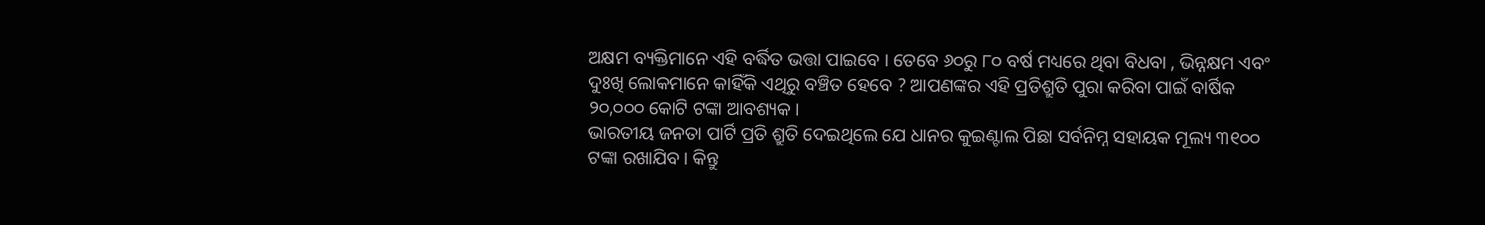ଅକ୍ଷମ ବ୍ୟକ୍ତିମାନେ ଏହି ବର୍ଦ୍ଧିତ ଭତ୍ତା ପାଇବେ । ତେବେ ୬୦ରୁ ୮୦ ବର୍ଷ ମଧ୍ୟରେ ଥିବା ବିଧବା , ଭିନ୍ନକ୍ଷମ ଏବଂ ଦୁଃଖି ଲୋକମାନେ କାହିଁକି ଏଥିରୁ ବଞ୍ଚିତ ହେବେ ? ଆପଣଙ୍କର ଏହି ପ୍ରତିଶ୍ରୁତି ପୁରା କରିବା ପାଇଁ ବାର୍ଷିକ ୨୦,୦୦୦ କୋଟି ଟଙ୍କା ଆବଶ୍ୟକ ।
ଭାରତୀୟ ଜନତା ପାର୍ଟି ପ୍ରତି ଶ୍ରୁତି ଦେଇଥିଲେ ଯେ ଧାନର କୁଇଣ୍ଟାଲ ପିଛା ସର୍ବନିମ୍ନ ସହାୟକ ମୂଲ୍ୟ ୩୧୦୦ ଟଙ୍କା ରଖାଯିବ। କିନ୍ତୁ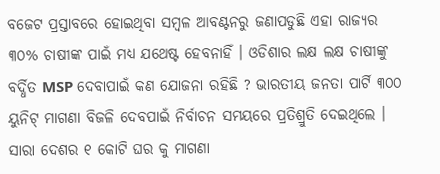ବଜେଟ ପ୍ରସ୍ତାବରେ ହୋଇଥିବା ସମ୍ବଳ ଆବଣ୍ଟନରୁ ଜଣାପଡୁଛି ଏହା ରାଜ୍ୟର ୩୦% ଚାଷୀଙ୍କ ପାଇଁ ମଧ୍ୟ ଯଥେଷ୍ଟ ହେବନାହିଁ । ଓଡିଶାର ଲକ୍ଷ ଲକ୍ଷ ଚାଷୀଙ୍କୁ ବର୍ଦ୍ଧିତ MSP ଦେବାପାଇଁ କଣ ଯୋଜନା ରହିଛି ? ଭାରତୀୟ ଜନତା ପାର୍ଟି ୩୦୦ ୟୁନିଟ୍ ମାଗଣା ବିଜଳି ଦେବପାଇଁ ନିର୍ବାଚନ ସମୟରେ ପ୍ରତିଶ୍ରୁତି ଦେଇଥିଲେ । ସାରା ଦେଶର ୧ କୋଟି ଘର କୁ ମାଗଣା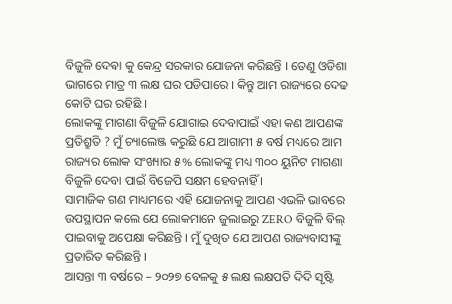ବିଜୁଳି ଦେଵା କୁ କେନ୍ଦ୍ର ସରକାର ଯୋଜନା କରିଛନ୍ତି । ତେଣୁ ଓଡିଶା ଭାଗରେ ମାତ୍ର ୩ ଲକ୍ଷ ଘର ପଡିପାରେ । କିନ୍ତୁ ଆମ ରାଜ୍ୟରେ ଦେଢ କୋଟି ଘର ରହିଛି ।
ଲୋକଙ୍କୁ ମାଗଣା ବିଜୁଳି ଯୋଗାଇ ଦେବାପାଇଁ ଏହା କଣ ଆପଣଙ୍କ ପ୍ରତିଶ୍ରୁତି ? ମୁଁ ଚ୍ୟାଲେଞ୍ଜ କରୁଛି ଯେ ଆଗାମୀ ୫ ବର୍ଷ ମଧ୍ୟରେ ଆମ ରାଜ୍ୟର ଲୋକ ସଂଖ୍ୟାର ୫% ଲୋକଙ୍କୁ ମଧ୍ୟ ୩୦୦ ୟୁନିଟ ମାଗଣା ବିଜୁଳି ଦେବା ପାଇଁ ବିଜେପି ସକ୍ଷମ ହେବନାହିଁ ।
ସାମାଜିକ ଗଣ ମାଧ୍ୟମରେ ଏହି ଯୋଜନାକୁ ଆପଣ ଏଭଳି ଭାବରେ ଉପସ୍ଥାପନ କଲେ ଯେ ଲୋକମାନେ ଜୁଲାଇରୁ ZERO ବିଜୁଳି ବିଲ୍ ପାଇବାକୁ ଅପେକ୍ଷା କରିଛନ୍ତି । ମୁଁ ଦୁଖିତ ଯେ ଆପଣ ରାଜ୍ୟବାସୀଙ୍କୁ ପ୍ରତାରିତ କରିଛନ୍ତି ।
ଆସନ୍ତା ୩ ବର୍ଷରେ – ୨୦୨୭ ବେଳକୁ ୫ ଲକ୍ଷ ଲକ୍ଷପତି ଦିଦି ସୃଷ୍ଟି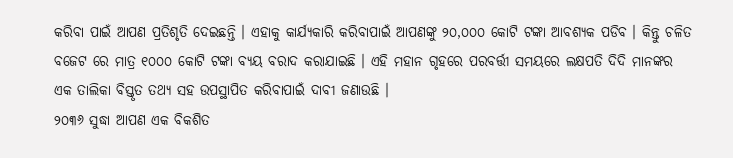କରିବା ପାଇଁ ଆପଣ ପ୍ରତିଶୃତି ଦେଇଛନ୍ତି । ଏହାକୁ କାର୍ଯ୍ୟକାରି କରିବାପାଇଁ ଆପଣଙ୍କୁ ୨୦,୦୦୦ କୋଟି ଟଙ୍କା ଆବଶ୍ୟକ ପଡିବ । କିନ୍ତୁ ଚଳିତ ବଜେଟ ରେ ମାତ୍ର ୧୦୦୦ କୋଟି ଟଙ୍କା ବ୍ୟୟ ବରାଦ କରାଯାଇଛି । ଏହି ମହାନ ଗୃହରେ ପରବର୍ତ୍ତୀ ସମୟରେ ଲକ୍ଷପତି ଦିଦି ମାନଙ୍କର ଏକ ତାଲିକା ବିସ୍ତୃତ ତଥ୍ୟ ସହ ଉପସ୍ଥାପିତ କରିବାପାଇଁ ଦାବୀ ଜଣାଉଛି ।
୨୦୩୬ ସୁଦ୍ଧା ଆପଣ ଏକ ବିକଶିତ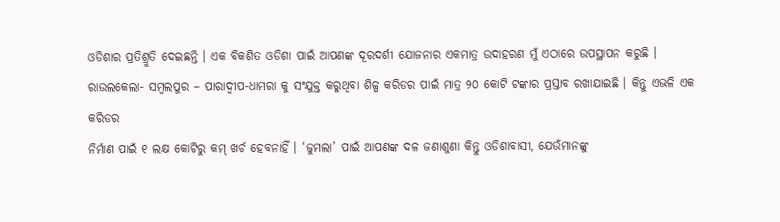ଓଡିଶାର ପ୍ରତିଶ୍ରୁତି ଦେଇଛନ୍ତି । ଏକ ବିକଶିତ ଓଡିଶା ପାଇଁ ଆପଣଙ୍କ ଦୂରଦର୍ଶୀ ଯୋଜନାର ଏକମାତ୍ର ଉଦାହରଣ ମୁଁ ଏଠାରେ ଉପସ୍ଥାପନ କରୁଛି । ରାଉଲକେଲା- ସମ୍ବଲପୁର – ପାରାଦ୍ୱୀପ-ଧାମରା କୁ ସଂଯୁକ୍ତ କରୁଥିବା ଶିଳ୍ପ କରିଡର ପାଇଁ ମାତ୍ର ୨୦ କୋଟି ଟଙ୍କାର ପ୍ରସ୍ତାବ ରଖାଯାଇଛି । କିନ୍ତୁ ଏଭଳି ଏକ କରିଡର
ନିର୍ମାଣ ପାଇଁ ୧ ଲକ୍ଷ କୋଟିରୁ କମ୍ ଖର୍ଚ ହେବନାହିଁ । ‘ଜୁମଲା’ ପାଇଁ ଆପଣଙ୍କ ଦଳ ଜଣାଶୁଣା କିନ୍ତୁ ଓଡିଶାବାସୀ, ଯେଉଁମାନଙ୍କୁ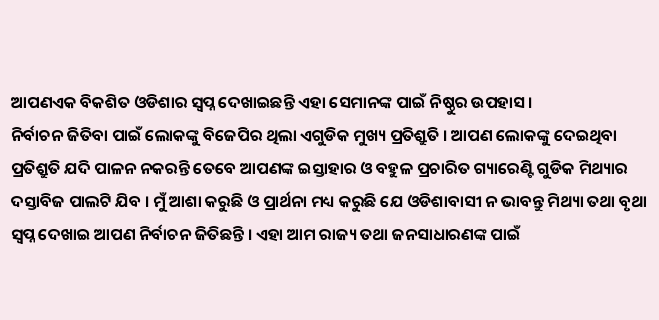ଆପଣଏକ ବିକଶିତ ଓଡିଶାର ସ୍ୱପ୍ନ ଦେଖାଇଛନ୍ତି ଏହା ସେମାନଙ୍କ ପାଇଁ ନିଷ୍ଠୁର ଉପହାସ ।
ନିର୍ବାଚନ ଜିତିବା ପାଇଁ ଲୋକଙ୍କୁ ବିଜେପିର ଥିଲା ଏଗୁଡିକ ମୁଖ୍ୟ ପ୍ରତିଶ୍ରୁତି । ଆପଣ ଲୋକଙ୍କୁ ଦେଇଥିବା ପ୍ରତିଶ୍ରୁତି ଯଦି ପାଳନ ନକରନ୍ତି ତେବେ ଆପଣଙ୍କ ଇସ୍ତାହାର ଓ ବହୁଳ ପ୍ରଚାରିତ ଗ୍ୟାରେଣ୍ଟି ଗୁଡିକ ମିଥ୍ୟାର ଦସ୍ତାବିଜ ପାଲଟି ଯିବ । ମୁଁ ଆଶା କରୁଛି ଓ ପ୍ରାର୍ଥନା ମଧ୍ୟ କରୁଛି ଯେ ଓଡିଶାବାସୀ ନ ଭାବନ୍ତୁ ମିଥ୍ୟା ତଥା ବୃଥା ସ୍ୱପ୍ନ ଦେଖାଇ ଆପଣ ନିର୍ବାଚନ ଜିତିଛନ୍ତି । ଏହା ଆମ ରାଜ୍ୟ ତଥା ଜନସାଧାରଣଙ୍କ ପାଇଁ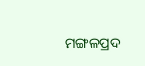ମଙ୍ଗଳପ୍ରଦ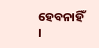ହେବନାହିଁ ।